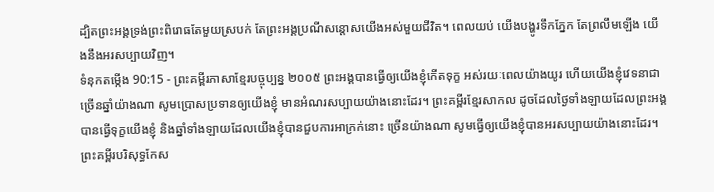ដ្បិតព្រះអង្គទ្រង់ព្រះពិរោធតែមួយស្របក់ តែព្រះអង្គប្រណីសន្ដោសយើងអស់មួយជីវិត។ ពេលយប់ យើងបង្ហូរទឹកភ្នែក តែព្រលឹមឡើង យើងនឹងអរសប្បាយវិញ។
ទំនុកតម្កើង 90:15 - ព្រះគម្ពីរភាសាខ្មែរបច្ចុប្បន្ន ២០០៥ ព្រះអង្គបានធ្វើឲ្យយើងខ្ញុំកើតទុក្ខ អស់រយៈពេលយ៉ាងយូរ ហើយយើងខ្ញុំវេទនាជាច្រើនឆ្នាំយ៉ាងណា សូមប្រោសប្រទានឲ្យយើងខ្ញុំ មានអំណរសប្បាយយ៉ាងនោះដែរ។ ព្រះគម្ពីរខ្មែរសាកល ដូចដែលថ្ងៃទាំងឡាយដែលព្រះអង្គបានធ្វើទុក្ខយើងខ្ញុំ និងឆ្នាំទាំងឡាយដែលយើងខ្ញុំបានជួបការអាក្រក់នោះ ច្រើនយ៉ាងណា សូមធ្វើឲ្យយើងខ្ញុំបានអរសប្បាយយ៉ាងនោះដែរ។ ព្រះគម្ពីរបរិសុទ្ធកែស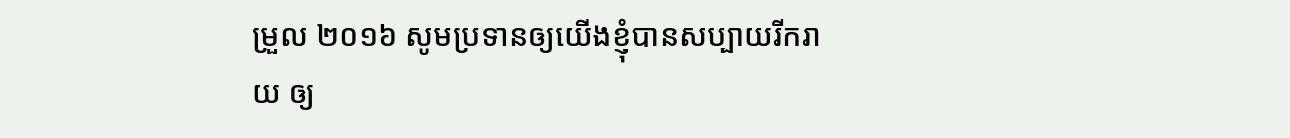ម្រួល ២០១៦ សូមប្រទានឲ្យយើងខ្ញុំបានសប្បាយរីករាយ ឲ្យ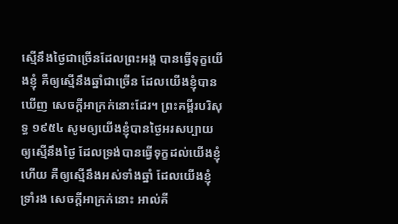ស្មើនឹងថ្ងៃជាច្រើនដែលព្រះអង្គ បានធ្វើទុក្ខយើងខ្ញុំ គឺឲ្យស្មើនឹងឆ្នាំជាច្រើន ដែលយើងខ្ញុំបានឃើញ សេចក្ដីអាក្រក់នោះដែរ។ ព្រះគម្ពីរបរិសុទ្ធ ១៩៥៤ សូមឲ្យយើងខ្ញុំបានថ្ងៃអរសប្បាយ ឲ្យស្មើនឹងថ្ងៃ ដែលទ្រង់បានធ្វើទុក្ខដល់យើងខ្ញុំហើយ គឺឲ្យស្មើនឹងអស់ទាំងឆ្នាំ ដែលយើងខ្ញុំទ្រាំរង សេចក្ដីអាក្រក់នោះ អាល់គី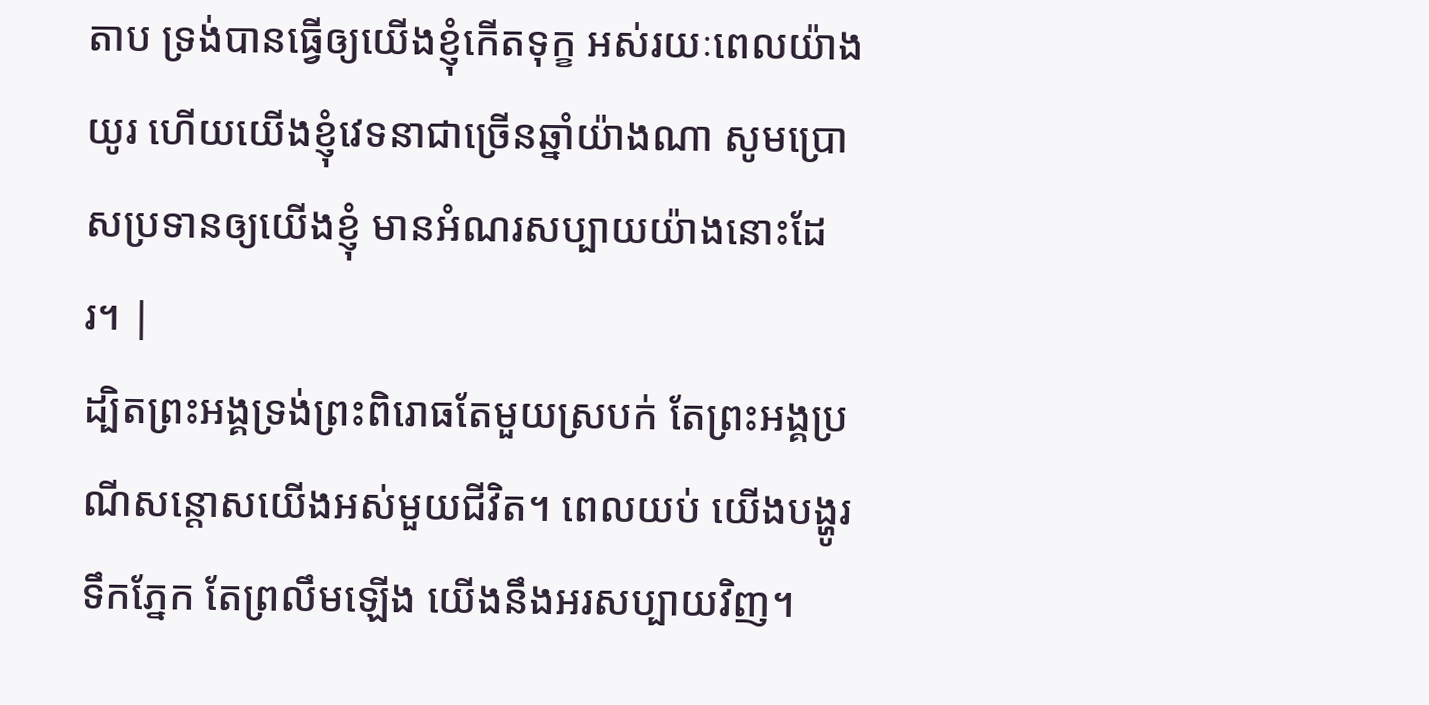តាប ទ្រង់បានធ្វើឲ្យយើងខ្ញុំកើតទុក្ខ អស់រយៈពេលយ៉ាងយូរ ហើយយើងខ្ញុំវេទនាជាច្រើនឆ្នាំយ៉ាងណា សូមប្រោសប្រទានឲ្យយើងខ្ញុំ មានអំណរសប្បាយយ៉ាងនោះដែរ។ |
ដ្បិតព្រះអង្គទ្រង់ព្រះពិរោធតែមួយស្របក់ តែព្រះអង្គប្រណីសន្ដោសយើងអស់មួយជីវិត។ ពេលយប់ យើងបង្ហូរទឹកភ្នែក តែព្រលឹមឡើង យើងនឹងអរសប្បាយវិញ។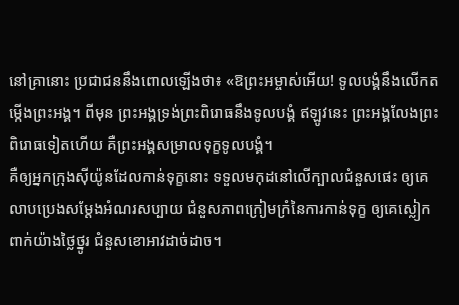នៅគ្រានោះ ប្រជាជននឹងពោលឡើងថា៖ «ឱព្រះអម្ចាស់អើយ! ទូលបង្គំនឹងលើកតម្កើងព្រះអង្គ។ ពីមុន ព្រះអង្គទ្រង់ព្រះពិរោធនឹងទូលបង្គំ ឥឡូវនេះ ព្រះអង្គលែងព្រះពិរោធទៀតហើយ គឺព្រះអង្គសម្រាលទុក្ខទូលបង្គំ។
គឺឲ្យអ្នកក្រុងស៊ីយ៉ូនដែលកាន់ទុក្ខនោះ ទទួលមកុដនៅលើក្បាលជំនួសផេះ ឲ្យគេលាបប្រេងសម្តែងអំណរសប្បាយ ជំនួសភាពក្រៀមក្រំនៃការកាន់ទុក្ខ ឲ្យគេស្លៀកពាក់យ៉ាងថ្លៃថ្នូរ ជំនួសខោអាវដាច់ដាច។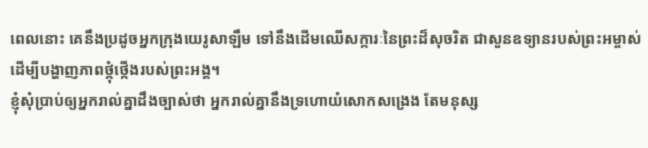ពេលនោះ គេនឹងប្រដូចអ្នកក្រុងយេរូសាឡឹម ទៅនឹងដើមឈើសក្ការៈនៃព្រះដ៏សុចរិត ជាសួនឧទ្យានរបស់ព្រះអម្ចាស់ ដើម្បីបង្ហាញភាពថ្កុំថ្កើងរបស់ព្រះអង្គ។
ខ្ញុំសុំប្រាប់ឲ្យអ្នករាល់គ្នាដឹងច្បាស់ថា អ្នករាល់គ្នានឹងទ្រហោយំសោកសង្រេង តែមនុស្ស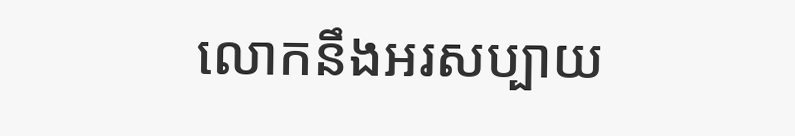លោកនឹងអរសប្បាយ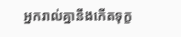អ្នករាល់គ្នានឹងកើតទុក្ខ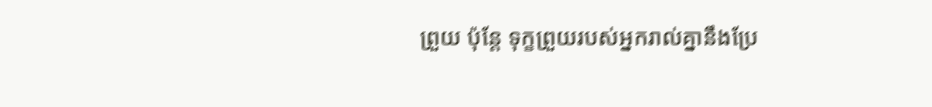ព្រួយ ប៉ុន្តែ ទុក្ខព្រួយរបស់អ្នករាល់គ្នានឹងប្រែ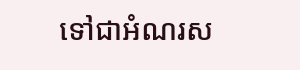ទៅជាអំណរស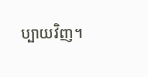ប្បាយវិញ។